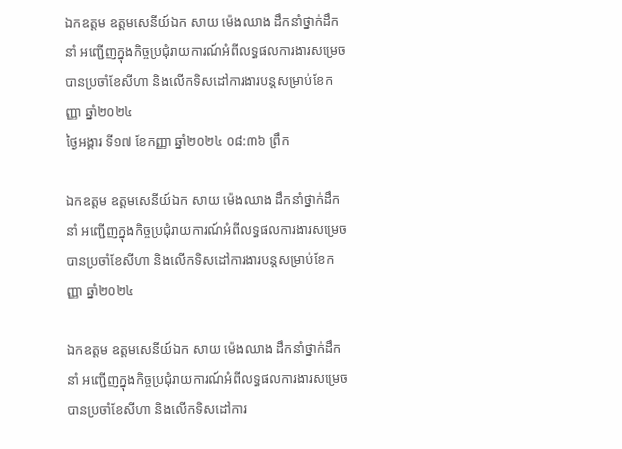ឯកឧត្តម ឧត្តមសេនីយ៍ឯក សាយ ម៉េងឈាង ដឹកនាំថ្នាក់ដឹកនាំ អញ្ជើញក្នុងកិច្ចប្រជុំរាយការណ៍អំពីលទ្ធផលការងារសម្រេចបានប្រចាំខែសីហា និងលើកទិសដៅការងារបន្តសម្រាប់ខែកញ្ញា ឆ្នាំ២០២៤
ថ្ងៃអង្គារ ទី១៧ ខែកញ្ញា ឆ្នាំ២០២៤ ០៨:៣៦ ព្រឹក

ឯកឧត្តម ឧត្តមសេនីយ៍ឯក សាយ ម៉េងឈាង ដឹកនាំថ្នាក់ដឹកនាំ អញ្ជើញក្នុងកិច្ចប្រជុំរាយការណ៍អំពីលទ្ធផលការងារសម្រេចបានប្រចាំខែសីហា និងលើកទិសដៅការងារបន្តសម្រាប់ខែកញ្ញា ឆ្នាំ២០២៤

ឯកឧត្តម ឧត្តមសេនីយ៍ឯក សាយ ម៉េងឈាង ដឹកនាំថ្នាក់ដឹកនាំ អញ្ជើញក្នុងកិច្ចប្រជុំរាយការណ៍អំពីលទ្ធផលការងារសម្រេចបានប្រចាំខែសីហា និងលើកទិសដៅការ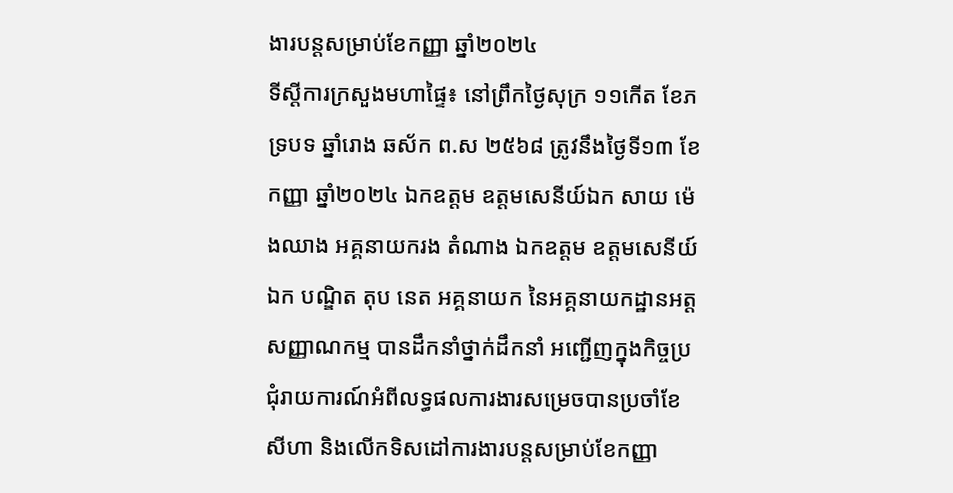ងារបន្តសម្រាប់ខែកញ្ញា ឆ្នាំ២០២៤
ទីស្ដីការក្រសួងមហាផ្ទៃ៖ នៅព្រឹកថ្ងៃសុក្រ ១១កើត ខែភទ្របទ ឆ្នាំរោង ឆស័ក ព.ស ២៥៦៨ ត្រូវនឹងថ្ងៃទី១៣ ខែកញ្ញា ឆ្នាំ២០២៤ ឯកឧត្តម ឧត្តមសេនីយ៍ឯក សាយ ម៉េងឈាង អគ្គនាយករង តំណាង ឯកឧត្តម ឧត្តមសេនីយ៍ឯក បណ្ឌិត តុប នេត អគ្គនាយក នៃអគ្គនាយកដ្ឋានអត្តសញ្ញាណកម្ម បានដឹកនាំថ្នាក់ដឹកនាំ អញ្ជើញក្នុងកិច្ចប្រជុំរាយការណ៍អំពីលទ្ធផលការងារសម្រេចបានប្រចាំខែសីហា និងលើកទិសដៅការងារបន្តសម្រាប់ខែកញ្ញា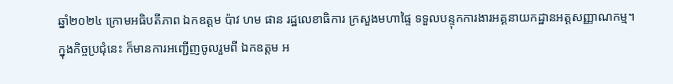ឆ្នាំ២០២៤ ក្រោមអធិបតីភាព ឯកឧត្តម ប៉ាវ ហម ផាន រដ្ឋលេខាធិការ ក្រសួងមហាផ្ទៃ ទទួលបន្ទុកការងារអគ្គនាយកដ្ឋានអត្តសញ្ញាណកម្ម។
ក្នុងកិច្ចប្រជុំនេះ ក៏មានការអញ្ជើញចូលរួមពី ឯកឧត្តម អ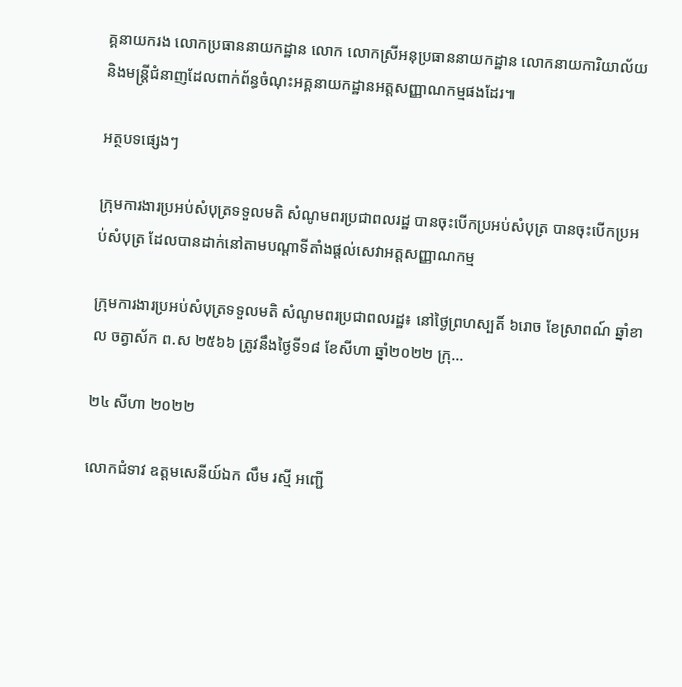គ្គនាយករង លោកប្រធាននាយកដ្ឋាន លោក លោកស្រីអនុប្រធាននាយកដ្ឋាន លោកនាយការិយាល័យ និងមន្រ្តីជំនាញដែលពាក់ព័ន្ធចំណុះអគ្គនាយកដ្ឋានអត្តសញ្ញាណកម្មផងដែរ៕

អត្ថបទផ្សេងៗ

ក្រុមការងារប្រអប់សំបុត្រទទួលមតិ សំណូមពរប្រជាពលរដ្ឋ បានចុះបើកប្រអប់សំបុត្រ បានចុះបើកប្រអប់សំបុត្រ ដែលបានដាក់នៅតាមបណ្តាទីតាំងផ្តល់សេវាអត្តសញ្ញាណកម្ម

ក្រុមការងារប្រអប់សំបុត្រទទួលមតិ សំណូមពរប្រជាពលរដ្ឋ៖ នៅថ្ងៃព្រហស្បតិ៍ ៦រោច ខែស្រាពណ៍ ឆ្នាំខាល ចត្វាស័ក ព.ស ២៥៦៦ ត្រូវនឹងថ្ងៃទី១៨ ខែសីហា ឆ្នាំ២០២២ ក្រុ...

២៤ សីហា ២០២២

លោកជំទាវ ឧត្ដមសេនីយ៍ឯក លឹម រស្មី អញ្ជើ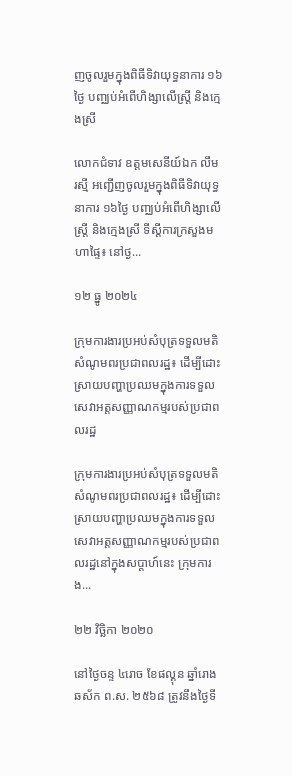ញចូលរួមក្នុងពិធីទិវាយុទ្ធនាការ ១៦ថ្ងៃ បញ្ឈប់អំពើហិង្សាលើស្រ្តី និងក្មេងស្រី

លោកជំទាវ ឧត្ដមសេនីយ៍ឯក លឹម រស្មី អញ្ជើញចូលរួមក្នុងពិធីទិវាយុទ្ធនាការ ១៦ថ្ងៃ បញ្ឈប់អំពើហិង្សាលើស្រ្តី និងក្មេងស្រី ទីស្ដីការក្រសួងមហាផ្ទៃ៖ នៅថ្ង...

១២ ធ្នូ ២០២៤

ក្រុមការងារប្រអប់សំបុត្រទទួលមតិ សំណូមពរប្រជាពលរដ្ឋ៖ ដើម្បីដោះស្រាយបញ្ហាប្រឈមក្នុងការទទួលសេវាអត្តសញ្ញាណកម្មរបស់ប្រជាពលរដ្ឋ

ក្រុមការងារប្រអប់សំបុត្រទទួលមតិ សំណូមពរប្រជាពលរដ្ឋ៖ ដើម្បីដោះស្រាយបញ្ហាប្រឈមក្នុងការទទួលសេវាអត្តសញ្ញាណកម្មរបស់ប្រជាពលរដ្ឋនៅក្នុងសប្តាហ៍នេះ ក្រុមការង...

២២ វិច្ឆិកា ២០២០

នៅថ្ងៃចន្ទ ៤រោច ខែផល្គុន ឆ្នាំរោង ឆស័ក ព.ស. ២៥៦៨ ត្រូវនឹងថ្ងៃទី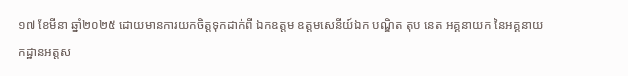១៧ ខែមីនា ឆ្នាំ២០២៥ ដោយមានការយកចិត្តទុកដាក់ពី ឯកឧត្តម ឧត្តមសេនីយ៍ឯក បណ្ឌិត តុប នេត អគ្គនាយក នៃអគ្គនាយកដ្ឋានអត្តស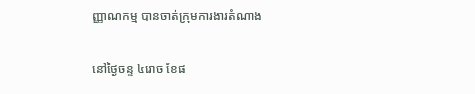ញ្ញាណកម្ម បានចាត់ក្រុមការងារតំណាង

នៅថ្ងៃចន្ទ ៤រោច ខែផ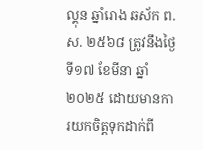ល្គុន ឆ្នាំរោង ឆស័ក ព.ស. ២៥៦៨ ត្រូវនឹងថ្ងៃទី១៧ ខែមីនា ឆ្នាំ២០២៥ ដោយមានការយកចិត្តទុកដាក់ពី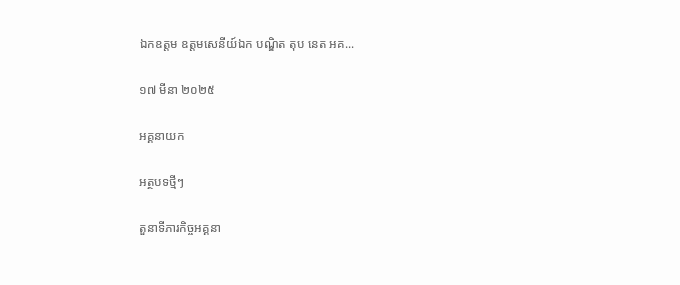ឯកឧត្តម ឧត្តមសេនីយ៍ឯក បណ្ឌិត តុប នេត អគ...

១៧ មីនា ២០២៥

អគ្គនាយក

អត្ថបទថ្មីៗ

តួនាទីភារកិច្ចអគ្គនា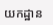យកដ្ឋាន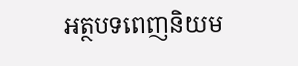អត្ថបទពេញនិយម